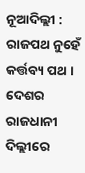ନୂଆଦିଲ୍ଲୀ : ରାଜପଥ ନୁହେଁ କର୍ତ୍ତବ୍ୟ ପଥ । ଦେଶର ରାଜଧାନୀ ଦିଲ୍ଲୀରେ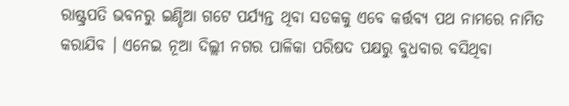ରାଷ୍ଟ୍ରପତି ଭବନରୁ ଇଣ୍ଡିଆ ଗଟେ ପର୍ଯ୍ୟନ୍ତ ଥିବା ସଡକକୁ ଏବେ କର୍ତ୍ତବ୍ୟ ପଥ ନାମରେ ନାମିତ କରାଯିବ । ଏନେଇ ନୂଆ ଦିଲ୍ଲୀ ନଗର ପାଳିକା ପରିଷଦ ପକ୍ଷରୁ ବୁଧବାର ବସିଥିବା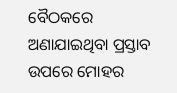ବୈଠକରେ ଅଣାଯାଇଥିବା ପ୍ରସ୍ତାବ ଉପରେ ମୋହର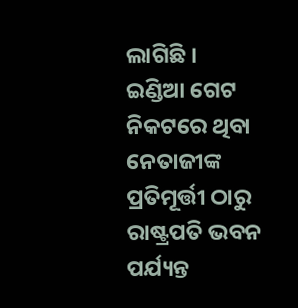ଲାଗିଛି ।
ଇଣ୍ଡିଆ ଗେଟ ନିକଟରେ ଥିବା ନେତାଜୀଙ୍କ ପ୍ରତିମୂର୍ତ୍ତୀ ଠାରୁ ରାଷ୍ଟ୍ରପତି ଭବନ ପର୍ଯ୍ୟନ୍ତ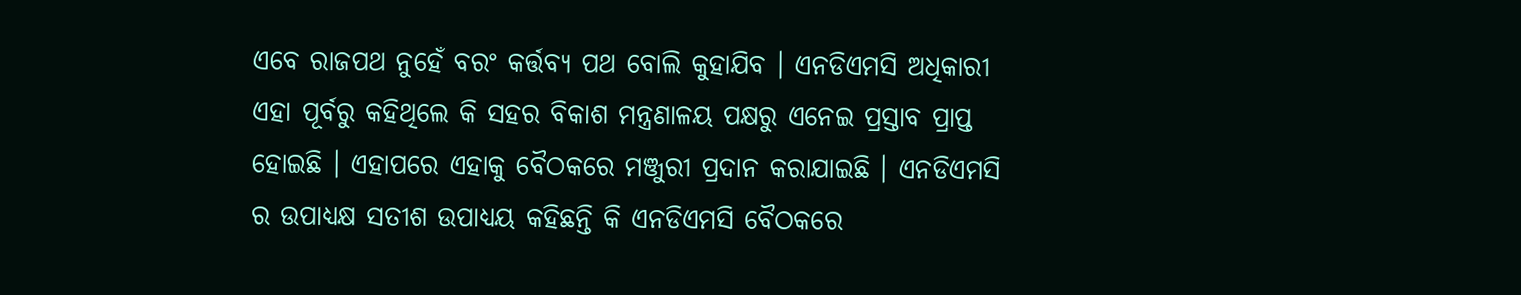ଏବେ ରାଜପଥ ନୁହେଁ ବରଂ କର୍ତ୍ତବ୍ୟ ପଥ ବୋଲି କୁହାଯିବ । ଏନଡିଏମସି ଅଧିକାରୀ ଏହା ପୂର୍ବରୁ କହିଥିଲେ କି ସହର ବିକାଶ ମନ୍ତ୍ରଣାଳୟ ପକ୍ଷରୁ ଏନେଇ ପ୍ରସ୍ତାବ ପ୍ରାପ୍ତ ହୋଇଛି । ଏହାପରେ ଏହାକୁ ବୈଠକରେ ମଞ୍ଜୁରୀ ପ୍ରଦାନ କରାଯାଇଛି । ଏନଡିଏମସି ର ଉପାଧ୍ୟକ୍ଷ ସତୀଶ ଉପାଧ୍ୟୟ କହିଛନ୍ତି କି ଏନଡିଏମସି ବୈଠକରେ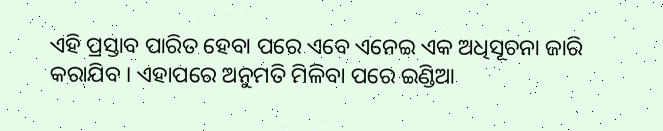ଏହି ପ୍ରସ୍ତାବ ପାରିତ ହେବା ପରେ ଏବେ ଏନେଇ ଏକ ଅଧିସୂଚନା ଜାରି କରାଯିବ । ଏହାପରେ ଅନୁମତି ମିଳିବା ପରେ ଇଣ୍ଡିଆ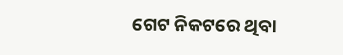ଗେଟ ନିକଟରେ ଥିବା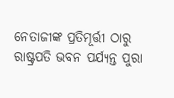ନେତାଜୀଙ୍କ ପ୍ରତିମୂର୍ତ୍ତୀ ଠାରୁ ରାଷ୍ଟ୍ରପତି ଭବନ ପର୍ଯ୍ୟନ୍ତ ପୁରା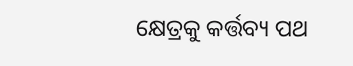କ୍ଷେତ୍ରକୁ କର୍ତ୍ତବ୍ୟ ପଥ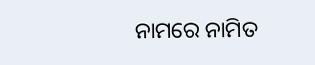ନାମରେ ନାମିତ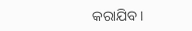କରାଯିବ ।